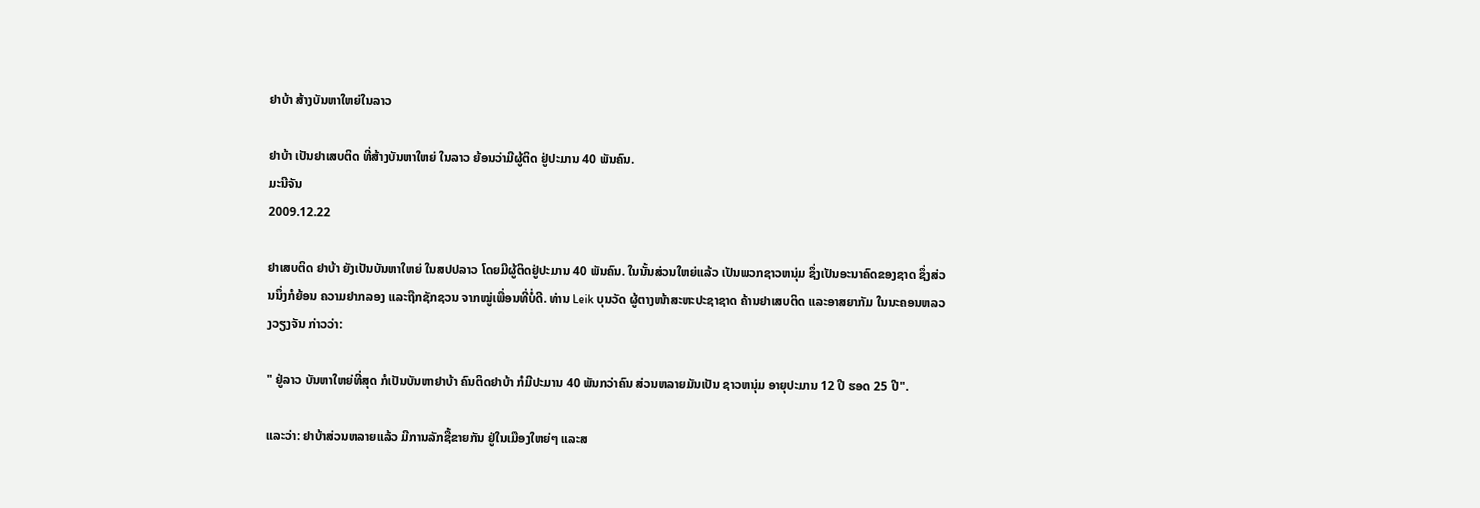ຢາບ້າ ສ້າງບັນຫາໃຫຍ່ໃນລາວ

ຢາບ້າ ເປັນຢາເສບຕິດ ທີ່ສ້າງບັນຫາໃຫຍ່ ໃນລາວ ຍ້ອນວ່າມີຜູ້ຕິດ ຢູ່ປະມານ 40 ພັນຄົນ.
ມະນີຈັນ
2009.12.22

ຢາເສບຕິດ ຢາບ້າ ຍັງເປັນບັນຫາໃຫຍ່ ໃນສປປລາວ ໂດຍມີຜູ້ຕິດຢູ່ປະມານ 40 ພັນຄົນ. ໃນນັ້ນສ່ວນໃຫຍ່ແລ້ວ ເປັນພວກຊາວຫນຸ່ມ ຊຶ່ງເປັນອະນາຄົດຂອງຊາດ ຊຶ່ງສ່ວນນຶ່ງກໍຍ້ອນ ຄວາມຢາກລອງ ແລະຖືກຊັກຊວນ ຈາກໝູ່ເພື່ອນທີ່ບໍ່ດີ. ທ່ານ Leik ບຸນວັດ ຜູ້ຕາງໜ້າສະຫະປະຊາຊາດ ຄ້ານຢາເສບຕິດ ແລະອາສຍາກັມ ໃນນະຄອນຫລວງວຽງຈັນ ກ່າວວ່າ:

" ຢູ່ລາວ ບັນຫາໃຫຍ່ທີ່ສຸດ ກໍເປັນບັນຫາຢາບ້າ ຄົນຕິດຢາບ້າ ກໍມີປະມານ 40 ພັນກວ່າຄົນ ສ່ວນຫລາຍມັນເປັນ ຊາວຫນຸ່ມ ອາຍຸປະມານ 12 ປີ ຮອດ 25 ປີ".

ແລະວ່າ: ຢາບ້າສ່ວນຫລາຍແລ້ວ ມີການລັກຊື້ຂາຍກັນ ຢູ່ໃນເມືອງໃຫຍ່ໆ ແລະສ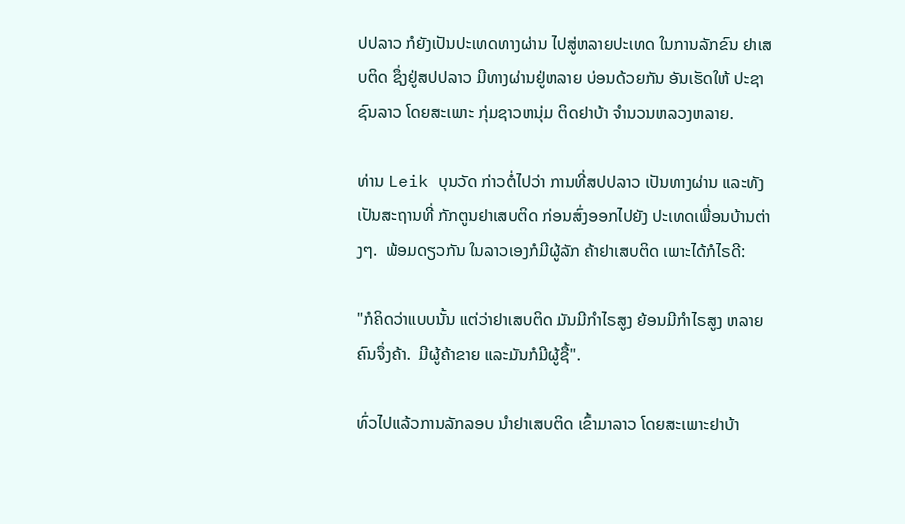ປປລາວ ກໍຍັງເປັນປະເທດທາງຜ່ານ ໄປສູ່ຫລາຍປະເທດ ໃນການລັກຂົນ ຢາເສບຕິດ ຊຶ່ງຢູ່ສປປລາວ ມີທາງຜ່ານຢູ່ຫລາຍ ບ່ອນດ້ວຍກັນ ອັນເຮັດໃຫ້ ປະຊາຊົນລາວ ໂດຍສະເພາະ ກຸ່ມຊາວຫນຸ່ມ ຕິດຢາບ້າ ຈໍານວນຫລວງຫລາຍ.

ທ່ານ Leik ບຸນວັດ ກ່າວຕໍ່ໄປວ່າ ການທີ່ສປປລາວ ເປັນທາງຜ່ານ ແລະທັງເປັນສະຖານທີ່ ກັກຕູນຢາເສບຕິດ ກ່ອນສົ່ງອອກໄປຍັງ ປະເທດເພື່ອນບ້ານຕ່າງໆ.  ພ້ອມດຽວກັນ ໃນລາວເອງກໍມີຜູ້ລັກ ຄ້າຢາເສບຕິດ ເພາະໄດ້ກໍໄຣດີ:

"ກໍຄິດວ່າແບບນັ້ນ ແຕ່ວ່າຢາເສບຕິດ ມັນມີກໍາໄຣສູງ ຍ້ອນມີກໍາໄຣສູງ ຫລາຍຄົນຈຶ່ງຄ້າ.  ມີຜູ້ຄ້າຂາຍ ແລະມັນກໍມີຜູ້ຊື້".

ທົ່ວໄປແລ້ວການລັກລອບ ນໍາຢາເສບຕິດ ເຂົ້າມາລາວ ໂດຍສະເພາະຢາບ້າ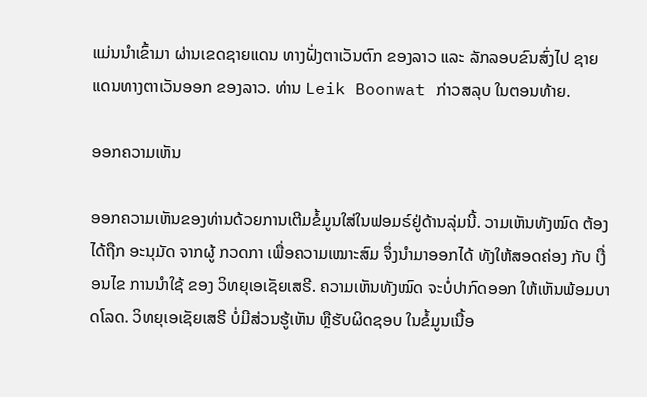ແມ່ນນໍາເຂົ້າມາ ຜ່ານເຂດຊາຍແດນ ທາງຝັ່ງຕາເວັນຕົກ ຂອງລາວ ແລະ ລັກລອບຂົນສົ່ງໄປ ຊາຍແດນທາງຕາເວັນອອກ ຂອງລາວ. ທ່ານ Leik Boonwat ກ່າວສລຸບ ໃນຕອນທ້າຍ.

ອອກຄວາມເຫັນ

ອອກຄວາມເຫັນຂອງທ່ານດ້ວຍການເຕີມຂໍ້ມູນໃສ່ໃນຟອມຣ໌ຢູ່ດ້ານລຸ່ມນີ້. ວາມເຫັນທັງໝົດ ຕ້ອງໄດ້ຖືກ ອະນຸມັດ ຈາກຜູ້ ກວດກາ ເພື່ອຄວາມເໝາະສົມ ຈຶ່ງນໍາມາອອກໄດ້ ທັງໃຫ້ສອດຄ່ອງ ກັບ ເງື່ອນໄຂ ການນຳໃຊ້ ຂອງ ວິທຍຸເອເຊັຍເສຣີ. ຄວາມເຫັນທັງໝົດ ຈະບໍ່ປາກົດອອກ ໃຫ້ເຫັນພ້ອມບາດໂລດ. ວິທຍຸເອເຊັຍເສຣີ ບໍ່ມີສ່ວນຮູ້ເຫັນ ຫຼືຮັບຜິດຊອບ ໃນຂໍ້ມູນເນື້ອ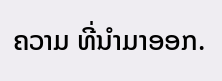ຄວາມ ທີ່ນໍາມາອອກ.